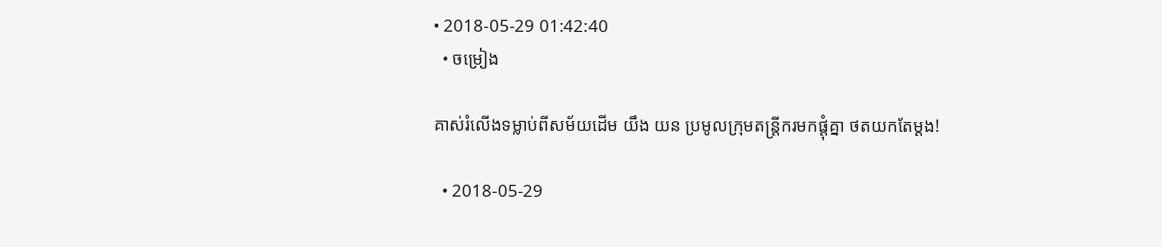• 2018-05-29 01:42:40
  • ចម្រៀង

គាស់រំលើងទម្លាប់ពីសម័យដើម យឹង យន ប្រមូលក្រុមតន្ត្រីករមកផ្ដុំគ្នា ថតយកតែម្ដង!

  • 2018-05-29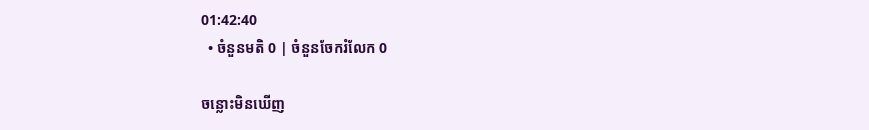01:42:40
  • ចំនួនមតិ 0 | ចំនួនចែករំលែក 0

ចន្លោះមិនឃើញ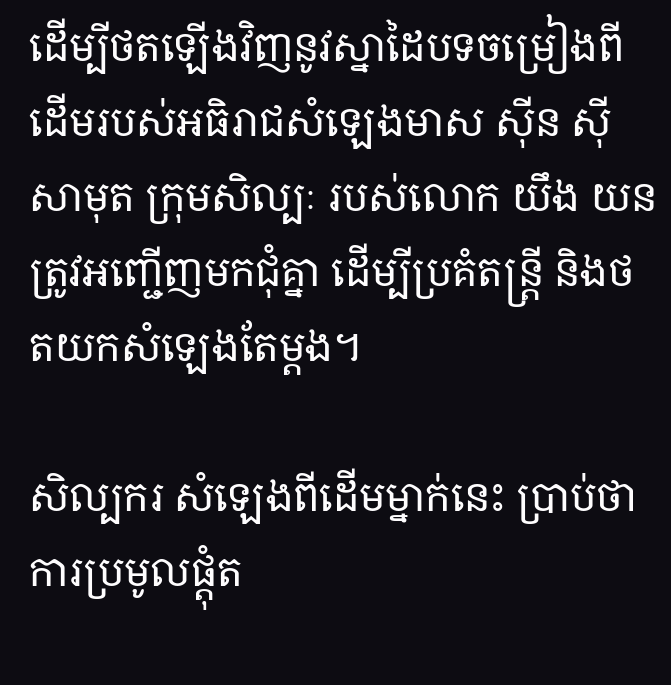ដើម្បីថតឡើងវិញនូវស្នាដៃបទចម្រៀងពីដើមរបស់អធិរាជសំឡេងមាស ស៊ីន ស៊ីសាមុត ក្រុមសិល្បៈ របស់លោក យឹង យន ត្រូវអញ្ជើញមកជុំគ្នា ដើម្បីប្រគំតន្រ្តី និងថតយកសំឡេងតែម្តង។

សិល្បករ សំឡេងពីដើមម្នាក់នេះ ប្រាប់ថា ការប្រមូលផ្តុំត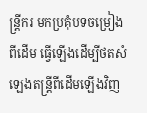ន្រ្តីករ មកប្រគុំបទចម្រៀងពីដើម ធ្វើឡើងដើម្បីថតសំឡេងតន្រ្តីពីដើមឡើងវិញ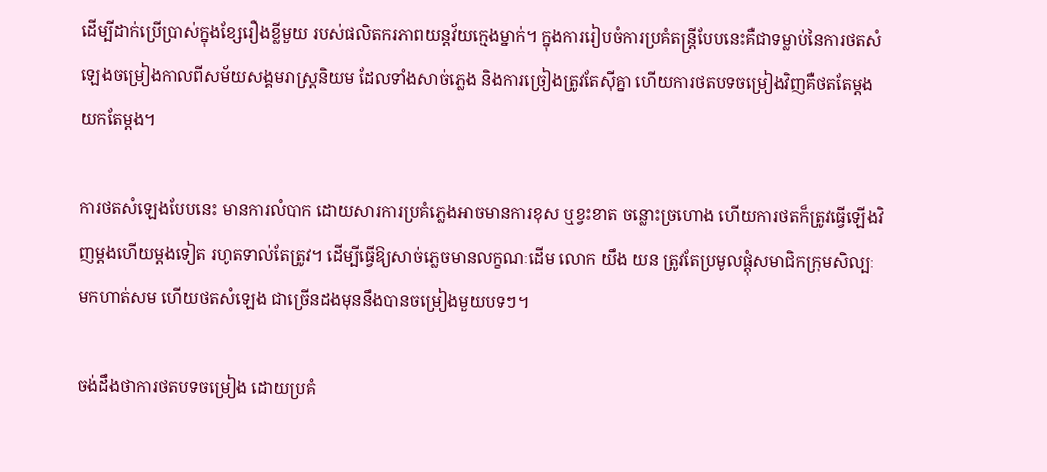ដើម្បីដាក់ប្រើប្រាស់ក្នុងខ្សែរឿងខ្លីមួយ របស់ផលិតករភាពយន្តវ័យក្មេងម្នាក់។ ក្នុងការរៀបចំការប្រគំតន្រ្តីបែបនេះគឺជាទម្លាប់នៃការថតសំឡេងចម្រៀងកាលពីសម័យសង្គមរាស្រ្តនិយម ដែលទាំងសាច់ភ្លេង និងការច្រៀងត្រូវតែស៊ីគ្នា ហើយការថតបទចម្រៀងវិញគឺថតតែម្តងយកតែម្តង។

ការថតសំឡេងបែបនេះ មានការលំបាក ដោយសារការប្រគំភ្លេងអាចមានការខុស ឬខ្វះខាត ចន្លោះច្រហោង ហើយការថតក៏ត្រូវធ្វើឡើងវិញម្តងហើយម្តងទៀត រហូតទាល់តែត្រូវ។ ដើម្បីធ្វើឱ្យសាច់ភ្លេចមានលក្ខណៈដើម លោក យឹង យន ត្រូវតែប្រមូលផ្តុំសមាជិកក្រុមសិល្បៈមកហាត់សម ហើយថតសំឡេង ជាច្រើនដងមុននឹងបានចម្រៀងមួយបទៗ។

ចង់ដឹងថាការថតបទចម្រៀង ដោយប្រគំ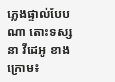ភ្លេងផ្ទាល់បែបណា តោះទស្សនា វីដេអូ ខាងក្រោម៖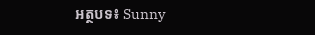អត្ថបទ៖ Sunny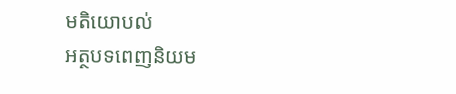មតិយោបល់
អត្ថបទពេញនិយម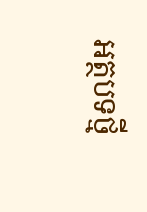អត្ថបទថ្មី